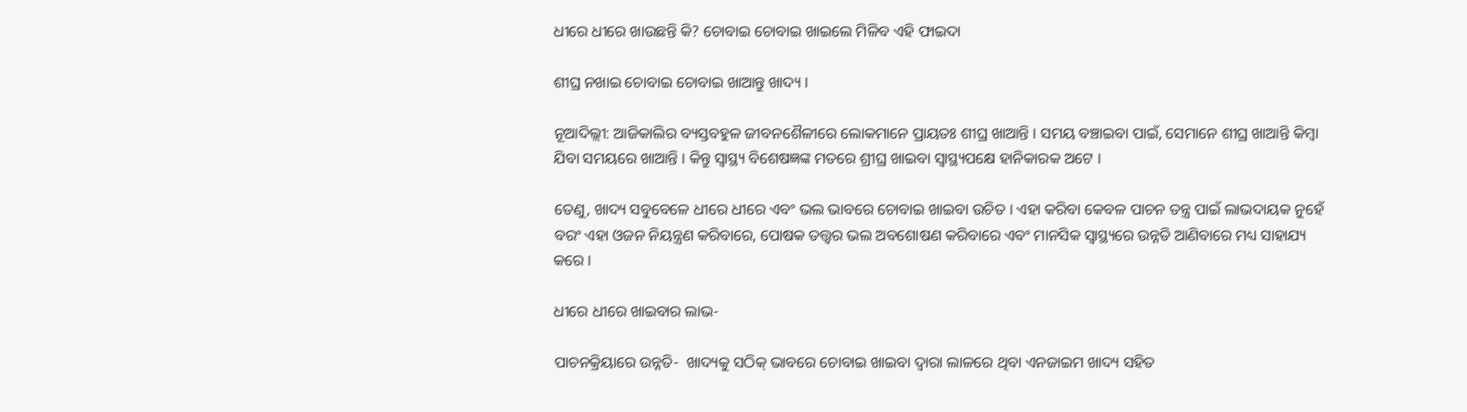ଧୀରେ ଧୀରେ ଖାଉଛନ୍ତି କି? ଚୋବାଇ ଚୋବାଇ ଖାଇଲେ ମିଳିବ ଏହି ଫାଇଦା

ଶୀଘ୍ର ନଖାଇ ଚୋବାଇ ଚୋବାଇ ଖାଆନ୍ତୁ ଖାଦ୍ୟ ।

ନୂଆଦିଲ୍ଲୀ: ଆଜିକାଲିର ବ୍ୟସ୍ତବହୁଳ ଜୀବନଶୈଳୀରେ ଲୋକମାନେ ପ୍ରାୟତଃ ଶୀଘ୍ର ଖାଆନ୍ତି । ସମୟ ବଞ୍ଚାଇବା ପାଇଁ, ସେମାନେ ଶୀଘ୍ର ଖାଆନ୍ତି କିମ୍ବା ଯିବା ସମୟରେ ଖାଆନ୍ତି । କିନ୍ତୁ ସ୍ବାସ୍ଥ୍ୟ ବିଶେଷଜ୍ଞଙ୍କ ମତରେ ଶ୍ରୀଘ୍ର ଖାଇବା ସ୍ବାସ୍ଥ୍ୟପକ୍ଷେ ହାନିକାରକ ଅଟେ ।

ତେଣୁ, ଖାଦ୍ୟ ସବୁବେଳେ ଧୀରେ ଧୀରେ ଏବଂ ଭଲ ଭାବରେ ଚୋବାଇ ଖାଇବା ଉଚିତ । ଏହା କରିବା କେବଳ ପାଚନ ତନ୍ତ୍ର ପାଇଁ ଲାଭଦାୟକ ନୁହେଁ  ବରଂ ଏହା ଓଜନ ନିୟନ୍ତ୍ରଣ କରିବାରେ, ପୋଷକ ତତ୍ତ୍ୱର ଭଲ ଅବଶୋଷଣ କରିବାରେ ଏବଂ ମାନସିକ ସ୍ୱାସ୍ଥ୍ୟରେ ଉନ୍ନତି ଆଣିବାରେ ମଧ୍ୟ ସାହାଯ୍ୟ କରେ ।

ଧୀରେ ଧୀରେ ଖାଇବାର ଲାଭ-

ପାଚନକ୍ରିୟାରେ ଉନ୍ନତି-  ଖାଦ୍ୟକୁ ସଠିକ୍ ଭାବରେ ଚୋବାଇ ଖାଇବା ଦ୍ଵାରା ଲାଳରେ ଥିବା ଏନଜାଇମ ଖାଦ୍ୟ ସହିତ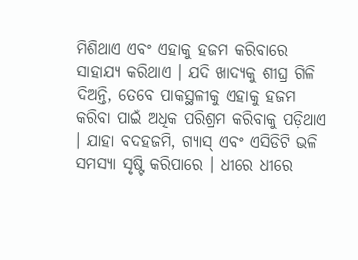ମିଶିଥାଏ ଏବଂ ଏହାକୁ ହଜମ କରିବାରେ ସାହାଯ୍ୟ କରିଥାଏ । ଯଦି ଖାଦ୍ୟକୁ ଶୀଘ୍ର ଗିଳି ଦିଅନ୍ତି, ତେବେ ପାକସ୍ଥଳୀକୁ ଏହାକୁ ହଜମ କରିବା ପାଇଁ ଅଧିକ ପରିଶ୍ରମ କରିବାକୁ ପଡ଼ିଥାଏ । ଯାହା ବଦହଜମି, ଗ୍ୟାସ୍ ଏବଂ ଏସିଡିଟି ଭଳି ସମସ୍ୟା ସୃଷ୍ଟି କରିପାରେ । ଧୀରେ ଧୀରେ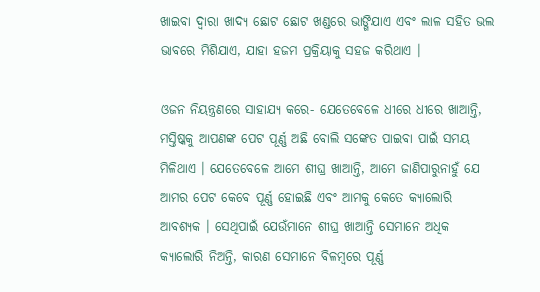ଖାଇବା ଦ୍ଵାରା ଖାଦ୍ୟ ଛୋଟ ଛୋଟ ଖଣ୍ଡରେ ଭାଙ୍ଗିଯାଏ ଏବଂ ଲାଳ ସହିତ ଭଲ ଭାବରେ ମିଶିଯାଏ, ଯାହା ହଜମ ପ୍ରକ୍ରିୟାକୁ ସହଜ କରିଥାଏ ।

ଓଜନ ନିୟନ୍ତ୍ରଣରେ ସାହାଯ୍ୟ କରେ- ଯେତେବେଳେ ଧୀରେ ଧୀରେ ଖାଆନ୍ତି, ମସ୍ତିଷ୍କକୁ ଆପଣଙ୍କ ପେଟ ପୂର୍ଣ୍ଣ ଅଛି ବୋଲି ସଙ୍କେତ ପାଇବା ପାଇଁ ସମୟ ମିଳିଥାଏ । ଯେତେବେଳେ ଆମେ ଶୀଘ୍ର ଖାଆନ୍ତି, ଆମେ ଜାଣିପାରୁନାହୁଁ ଯେ ଆମର ପେଟ କେବେ ପୂର୍ଣ୍ଣ ହୋଇଛି ଏବଂ ଆମକୁ କେତେ କ୍ୟାଲୋରି ଆବଶ୍ୟକ । ସେଥିପାଇଁ ଯେଉଁମାନେ ଶୀଘ୍ର ଖାଆନ୍ତି ସେମାନେ ଅଧିକ କ୍ୟାଲୋରି ନିଅନ୍ତି, କାରଣ ସେମାନେ ବିଳମ୍ବରେ ପୂର୍ଣ୍ଣ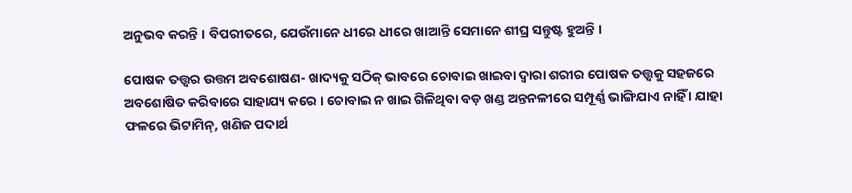ଅନୁଭବ କରନ୍ତି । ବିପରୀତରେ, ଯେଉଁମାନେ ଧୀରେ ଧୀରେ ଖାଆନ୍ତି ସେମାନେ ଶୀଘ୍ର ସନ୍ତୁଷ୍ଟ ହୁଅନ୍ତି ।

ପୋଷକ ତତ୍ତ୍ୱର ଉତ୍ତମ ଅବଶୋଷଣ- ଖାଦ୍ୟକୁ ସଠିକ୍ ଭାବରେ ଚୋବାଇ ଖାଇବା ଦ୍ୱାରା ଶରୀର ପୋଷକ ତତ୍ତ୍ୱକୁ ସହଜରେ ଅବଶୋଷିତ କରିବାରେ ସାହାଯ୍ୟ କରେ । ଚୋବାଇ ନ ଖାଇ ଗିଳିଥିବା ବଡ଼ ଖଣ୍ଡ ଅନ୍ତନଳୀରେ ସମ୍ପୂର୍ଣ୍ଣ ଭାଙ୍ଗିଯାଏ ନାହିଁ । ଯାହା ଫଳରେ ଭିଟାମିନ୍, ଖଣିଜ ପଦାର୍ଥ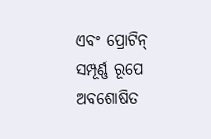ଏବଂ ପ୍ରୋଟିନ୍ ସମ୍ପୂର୍ଣ୍ଣ ରୂପେ ଅବଶୋଷିତ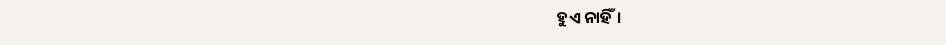ହୁଏ ନାହିଁ।